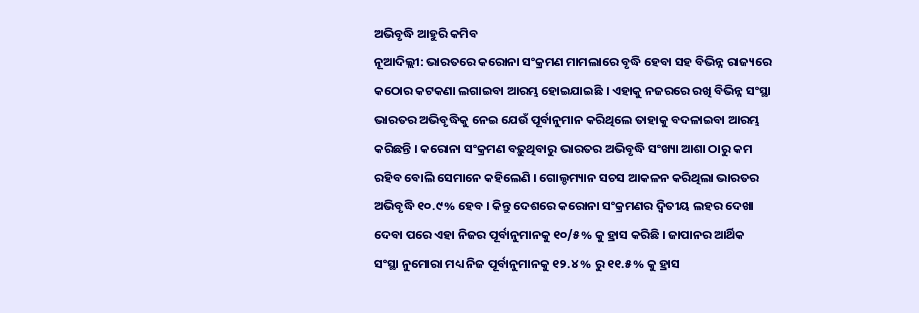ଅଭିବୃଦ୍ଧି ଆହୁରି କମିବ
ନୂଆଦିଲ୍ଲୀ: ଭାରତରେ କରୋନା ସଂକ୍ରମଣ ମାମଲାରେ ବୃଦ୍ଧି ହେବା ସହ ବିଭିନ୍ନ ରାଜ୍ୟରେ କଠୋର କଟକଣା ଲଗାଇବା ଆରମ୍ଭ ହୋଇଯାଇଛି । ଏହାକୁ ନଜରରେ ରଖି ବିଭିନ୍ନ ସଂସ୍ଥା ଭାରତର ଅଭିବୃଦ୍ଧିକୁ ନେଇ ଯେଉଁ ପୂର୍ବାନୁମାନ କରିଥିଲେ ତାହାକୁ ବଦଳାଇବା ଆରମ୍ଭ କରିଛନ୍ତି । କରୋନା ସଂକ୍ରମଣ ବଢ଼ୁଥିବାରୁ ଭାରତର ଅଭିବୃଦ୍ଧି ସଂଖ୍ୟା ଆଶା ଠାରୁ କମ ରହିବ ବୋଲି ସେମାନେ କହିଲେଣି । ଗୋଲ୍ଡମ୍ୟାନ ସଚସ ଆକଳନ କରିଥିଲା ଭାରତର ଅଭିବୃଦ୍ଧି ୧୦.୯% ହେବ । କିନ୍ତୁ ଦେଶରେ କରୋନା ସଂକ୍ରମଣର ଦ୍ୱିତୀୟ ଲହର ଦେଖା ଦେବା ପରେ ଏହା ନିଜର ପୂର୍ବାନୁମାନକୁ ୧୦/୫% କୁ ହ୍ରାସ କରିଛି । ଜାପାନର ଆର୍ଥିକ ସଂସ୍ଥା ନୁମୋରା ମଧ୍ୟ ନିଜ ପୂର୍ବାନୁମାନକୁ ୧୨.୪% ରୁ ୧୧.୫% କୁ ହ୍ରାସ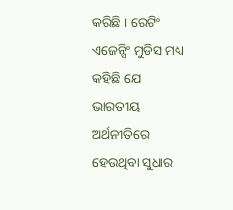କରିଛି । ରେଟିଂ ଏଜେନ୍ସିଂ ମୁଡିସ ମଧ୍ୟ କହିଛି ଯେ ଭାରତୀୟ ଅର୍ଥନୀତିରେ ହେଉଥିବା ସୁଧାର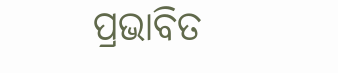ପ୍ରଭାବିତ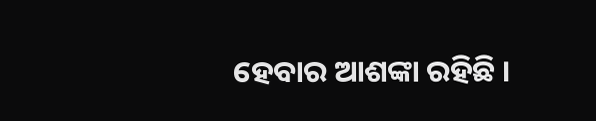ହେବାର ଆଶଙ୍କା ରହିଛି ।